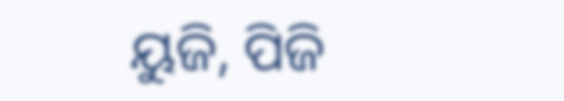ୟୁଜି, ପିଜି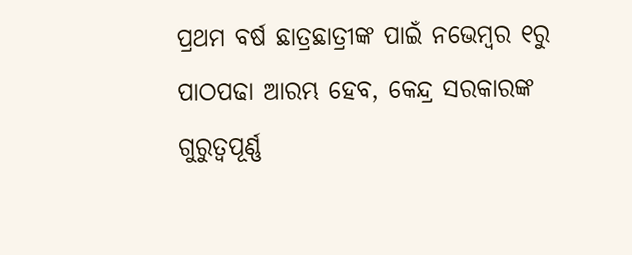ପ୍ରଥମ ବର୍ଷ ଛାତ୍ରଛାତ୍ରୀଙ୍କ ପାଇଁ ନଭେମ୍ବର ୧ରୁ ପାଠପଢା ଆରମ୍ଭ ହେବ, କେନ୍ଦ୍ର ସରକାରଙ୍କ ଗୁରୁତ୍ବପୂର୍ଣ୍ଣ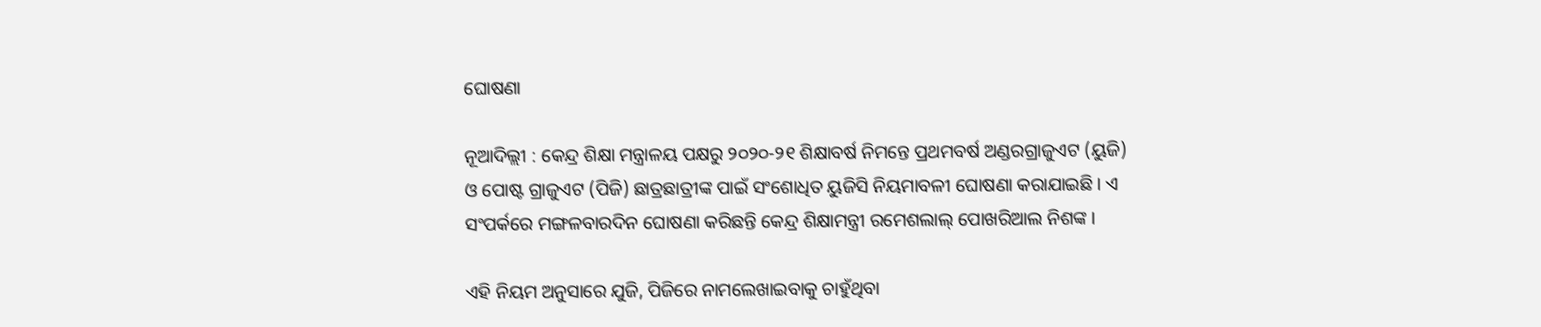ଘୋଷଣା

ନୂଆଦିଲ୍ଲୀ : କେନ୍ଦ୍ର ଶିକ୍ଷା ମନ୍ତ୍ରାଳୟ ପକ୍ଷରୁ ୨୦୨୦-୨୧ ଶିକ୍ଷାବର୍ଷ ନିମନ୍ତେ ପ୍ରଥମବର୍ଷ ଅଣ୍ଡରଗ୍ରାଜୁଏଟ (ୟୁଜି) ଓ ପୋଷ୍ଟ ଗ୍ରାଜୁଏଟ (ପିଜି) ଛାତ୍ରଛାତ୍ରୀଙ୍କ ପାଇଁ ସଂଶୋଧିତ ୟୁଜିସି ନିୟମାବଳୀ ଘୋଷଣା କରାଯାଇଛି । ଏ ସଂପର୍କରେ ମଙ୍ଗଳବାରଦିନ ଘୋଷଣା କରିଛନ୍ତି କେନ୍ଦ୍ର ଶିକ୍ଷାମନ୍ତ୍ରୀ ରମେଶଲାଲ୍ ପୋଖରିଆଲ ନିଶଙ୍କ ।

ଏହି ନିୟମ ଅନୁସାରେ ଯୁଜି, ପିଜିରେ ନାମଲେଖାଇବାକୁ ଚାହୁଁଥିବା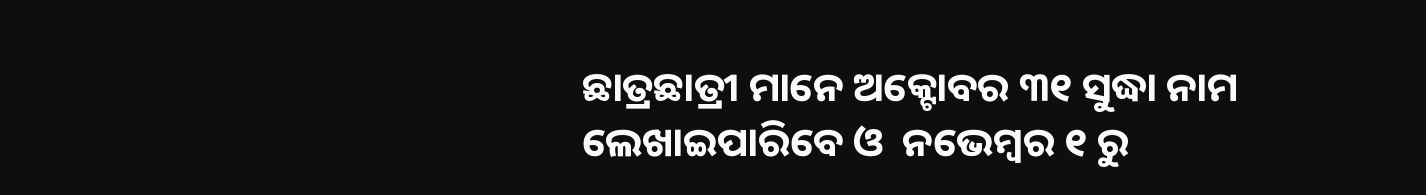ଛାତ୍ରଛାତ୍ରୀ ମାନେ ଅକ୍ଟୋବର ୩୧ ସୁଦ୍ଧା ନାମ ଲେଖାଇପାରିବେ ଓ  ନଭେମ୍ବର ୧ ରୁ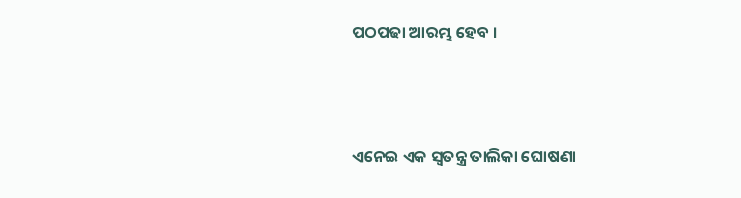ପଠପଢା ଆରମ୍ଭ ହେବ ।



ଏନେଇ ଏକ ସ୍ୱତନ୍ତ୍ର ତାଲିକା ଘୋଷଣା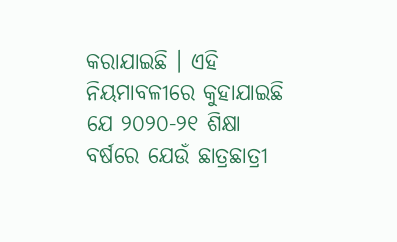କରାଯାଇଛି । ଏହି ନିୟମାବଳୀରେ କୁହାଯାଇଛି ଯେ ୨୦୨୦-୨୧ ଶିକ୍ଷା ବର୍ଷରେ ଯେଉଁ ଛାତ୍ରଛାତ୍ରୀ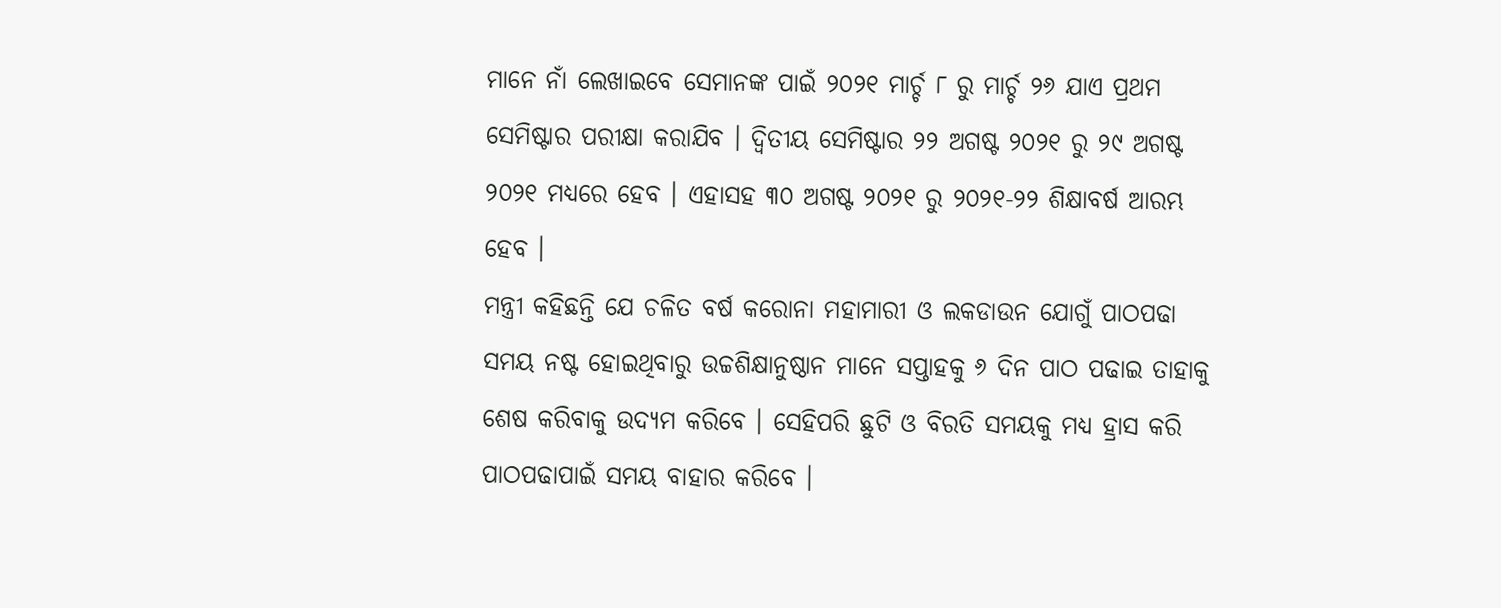ମାନେ ନାଁ ଲେଖାଇବେ ସେମାନଙ୍କ ପାଇଁ ୨୦୨୧ ମାର୍ଚ୍ଚ ୮ ରୁ ମାର୍ଚ୍ଚ ୨୬ ଯାଏ ପ୍ରଥମ ସେମିଷ୍ଟାର ପରୀକ୍ଷା କରାଯିବ । ଦ୍ୱିତୀୟ ସେମିଷ୍ଟାର ୨୨ ଅଗଷ୍ଟ ୨୦୨୧ ରୁ ୨୯ ଅଗଷ୍ଟ ୨୦୨୧ ମଧ୍ୟରେ ହେବ । ଏହାସହ ୩୦ ଅଗଷ୍ଟ ୨୦୨୧ ରୁ ୨୦୨୧-୨୨ ଶିକ୍ଷାବର୍ଷ ଆରମ୍ଭ ହେବ ।
ମନ୍ତ୍ରୀ କହିଛନ୍ତି ଯେ ଚଳିତ ବର୍ଷ କରୋନା ମହାମାରୀ ଓ ଲକଡାଉନ ଯୋଗୁଁ ପାଠପଢା ସମୟ ନଷ୍ଟ ହୋଇଥିବାରୁ ଉଚ୍ଚଶିକ୍ଷାନୁଷ୍ଠାନ ମାନେ ସପ୍ତାହକୁ ୬ ଦିନ ପାଠ ପଢାଇ ତାହାକୁ ଶେଷ କରିବାକୁ ଉଦ୍ୟମ କରିବେ । ସେହିପରି ଛୁଟି ଓ ବିରତି ସମୟକୁ ମଧ୍ୟ ହ୍ରାସ କରି ପାଠପଢାପାଇଁ ସମୟ ବାହାର କରିବେ ।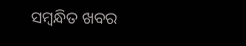ସମ୍ବନ୍ଧିତ ଖବର